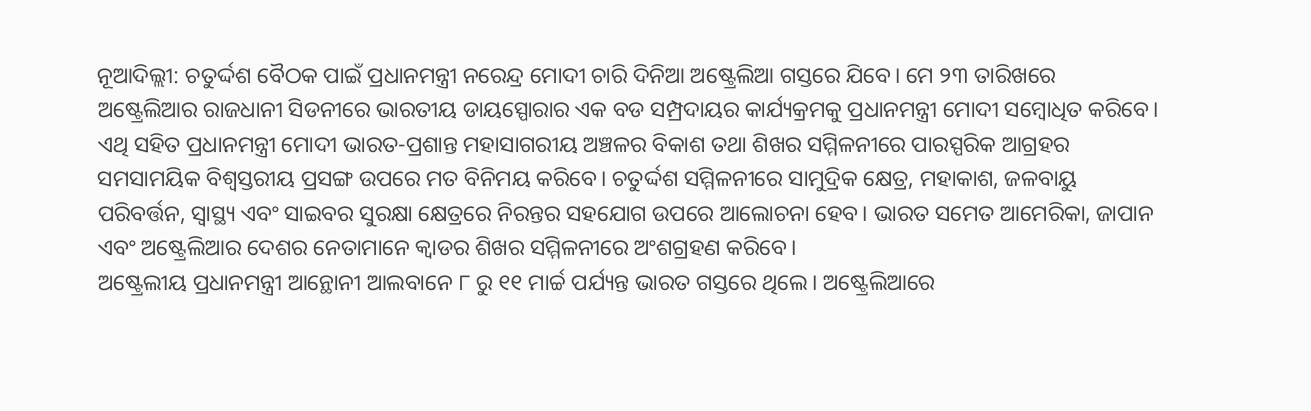ନୂଆଦିଲ୍ଲୀ: ଚତୁର୍ଦ୍ଦଶ ବୈଠକ ପାଇଁ ପ୍ରଧାନମନ୍ତ୍ରୀ ନରେନ୍ଦ୍ର ମୋଦୀ ଚାରି ଦିନିଆ ଅଷ୍ଟ୍ରେଲିଆ ଗସ୍ତରେ ଯିବେ। ମେ ୨୩ ତାରିଖରେ ଅଷ୍ଟ୍ରେଲିଆର ରାଜଧାନୀ ସିଡନୀରେ ଭାରତୀୟ ଡାୟସ୍ପୋରାର ଏକ ବଡ ସମ୍ପ୍ରଦାୟର କାର୍ଯ୍ୟକ୍ରମକୁ ପ୍ରଧାନମନ୍ତ୍ରୀ ମୋଦୀ ସମ୍ବୋଧିତ କରିବେ।
ଏଥି ସହିତ ପ୍ରଧାନମନ୍ତ୍ରୀ ମୋଦୀ ଭାରତ-ପ୍ରଶାନ୍ତ ମହାସାଗରୀୟ ଅଞ୍ଚଳର ବିକାଶ ତଥା ଶିଖର ସମ୍ମିଳନୀରେ ପାରସ୍ପରିକ ଆଗ୍ରହର ସମସାମୟିକ ବିଶ୍ୱସ୍ତରୀୟ ପ୍ରସଙ୍ଗ ଉପରେ ମତ ବିନିମୟ କରିବେ। ଚତୁର୍ଦ୍ଦଶ ସମ୍ମିଳନୀରେ ସାମୁଦ୍ରିକ କ୍ଷେତ୍ର, ମହାକାଶ, ଜଳବାୟୁ ପରିବର୍ତ୍ତନ, ସ୍ୱାସ୍ଥ୍ୟ ଏବଂ ସାଇବର ସୁରକ୍ଷା କ୍ଷେତ୍ରରେ ନିରନ୍ତର ସହଯୋଗ ଉପରେ ଆଲୋଚନା ହେବ। ଭାରତ ସମେତ ଆମେରିକା, ଜାପାନ ଏବଂ ଅଷ୍ଟ୍ରେଲିଆର ଦେଶର ନେତାମାନେ କ୍ୱାଡର ଶିଖର ସମ୍ମିଳନୀରେ ଅଂଶଗ୍ରହଣ କରିବେ।
ଅଷ୍ଟ୍ରେଲୀୟ ପ୍ରଧାନମନ୍ତ୍ରୀ ଆନ୍ଥୋନୀ ଆଲବାନେ ୮ ରୁ ୧୧ ମାର୍ଚ୍ଚ ପର୍ଯ୍ୟନ୍ତ ଭାରତ ଗସ୍ତରେ ଥିଲେ। ଅଷ୍ଟ୍ରେଲିଆରେ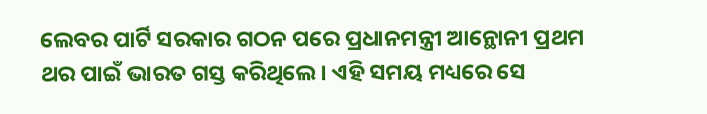ଲେବର ପାର୍ଟି ସରକାର ଗଠନ ପରେ ପ୍ରଧାନମନ୍ତ୍ରୀ ଆନ୍ଥୋନୀ ପ୍ରଥମ ଥର ପାଇଁ ଭାରତ ଗସ୍ତ କରିଥିଲେ। ଏହି ସମୟ ମଧ୍ୟରେ ସେ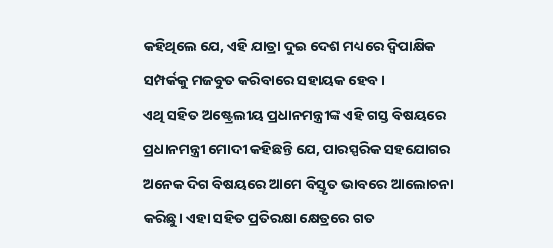କହିଥିଲେ ଯେ, ଏହି ଯାତ୍ରା ଦୁଇ ଦେଶ ମଧ୍ୟରେ ଦ୍ୱିପାକ୍ଷିକ ସମ୍ପର୍କକୁ ମଜବୁତ କରିବାରେ ସହାୟକ ହେବ।
ଏଥି ସହିତ ଅଷ୍ଟ୍ରେଲୀୟ ପ୍ରଧାନମନ୍ତ୍ରୀଙ୍କ ଏହି ଗସ୍ତ ବିଷୟରେ ପ୍ରଧାନମନ୍ତ୍ରୀ ମୋଦୀ କହିଛନ୍ତି ଯେ, ପାରସ୍ପରିକ ସହଯୋଗର ଅନେକ ଦିଗ ବିଷୟରେ ଆମେ ବିସ୍ତୃତ ଭାବରେ ଆଲୋଚନା କରିଛୁ। ଏହା ସହିତ ପ୍ରତିରକ୍ଷା କ୍ଷେତ୍ରରେ ଗତ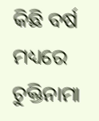କିଛି ବର୍ଷ ମଧ୍ୟରେ ଚୁକ୍ତିନାମା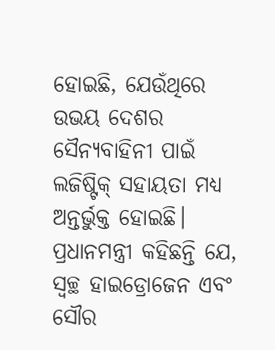ହୋଇଛି, ଯେଉଁଥିରେ ଉଭୟ ଦେଶର ସୈନ୍ୟବାହିନୀ ପାଇଁ ଲଜିଷ୍ଟିକ୍ ସହାୟତା ମଧ୍ୟ ଅନ୍ତର୍ଭୁକ୍ତ ହୋଇଛି। ପ୍ରଧାନମନ୍ତ୍ରୀ କହିଛନ୍ତି ଯେ, ସ୍ୱଚ୍ଛ ହାଇଡ୍ରୋଜେନ ଏବଂ ସୌର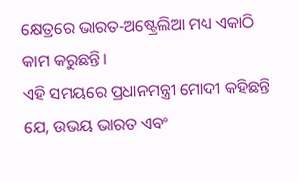କ୍ଷେତ୍ରରେ ଭାରତ-ଅଷ୍ଟ୍ରେଲିଆ ମଧ୍ୟ ଏକାଠି କାମ କରୁଛନ୍ତି।
ଏହି ସମୟରେ ପ୍ରଧାନମନ୍ତ୍ରୀ ମୋଦୀ କହିଛନ୍ତି ଯେ, ଉଭୟ ଭାରତ ଏବଂ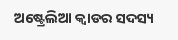ଅଷ୍ଟ୍ରେଲିଆ କ୍ୱାଡର ସଦସ୍ୟ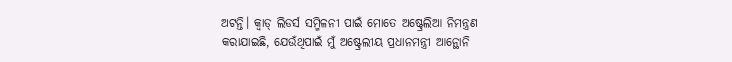ଅଟନ୍ତି। କ୍ୱାଡ୍ ଲିଡର୍ସ ସମ୍ମିଳନୀ ପାଇଁ ମୋତେ ଅଷ୍ଟ୍ରେଲିଆ ନିମନ୍ତ୍ରଣ କରାଯାଇଛି, ଯେଉଁଥିପାଇଁ ମୁଁ ଅଷ୍ଟ୍ରେଲୀୟ ପ୍ରଧାନମନ୍ତ୍ରୀ ଆନ୍ଥୋନି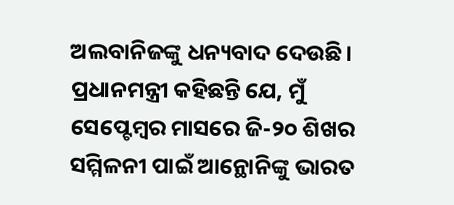ଅଲବାନିଜଙ୍କୁ ଧନ୍ୟବାଦ ଦେଉଛି। ପ୍ରଧାନମନ୍ତ୍ରୀ କହିଛନ୍ତି ଯେ, ମୁଁ ସେପ୍ଟେମ୍ବର ମାସରେ ଜି-୨୦ ଶିଖର ସମ୍ମିଳନୀ ପାଇଁ ଆନ୍ଥୋନିଙ୍କୁ ଭାରତ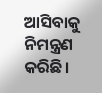ଆସିବାକୁ ନିମନ୍ତ୍ରଣ କରିଛି।